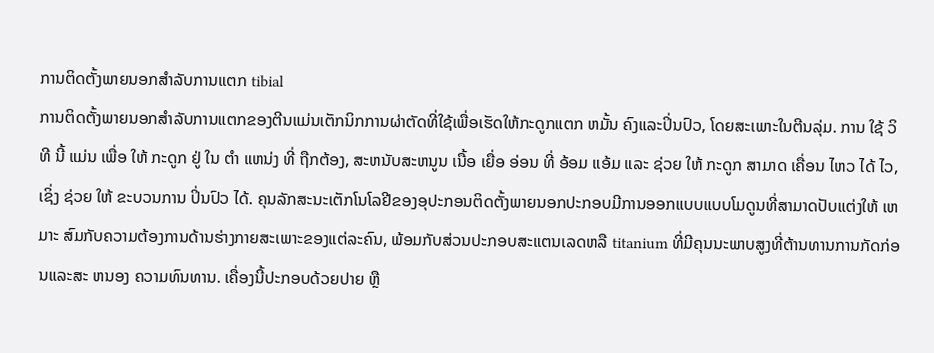ການຕິດຕັ້ງພາຍນອກສໍາລັບການແຕກ tibial
ການຕິດຕັ້ງພາຍນອກສໍາລັບການແຕກຂອງຕີນແມ່ນເຕັກນິກການຜ່າຕັດທີ່ໃຊ້ເພື່ອເຮັດໃຫ້ກະດູກແຕກ ຫມັ້ນ ຄົງແລະປິ່ນປົວ, ໂດຍສະເພາະໃນຕີນລຸ່ມ. ການ ໃຊ້ ວິທີ ນີ້ ແມ່ນ ເພື່ອ ໃຫ້ ກະດູກ ຢູ່ ໃນ ຕໍາ ແຫນ່ງ ທີ່ ຖືກຕ້ອງ, ສະຫນັບສະຫນູນ ເນື້ອ ເຍື່ອ ອ່ອນ ທີ່ ອ້ອມ ແອ້ມ ແລະ ຊ່ວຍ ໃຫ້ ກະດູກ ສາມາດ ເຄື່ອນ ໄຫວ ໄດ້ ໄວ, ເຊິ່ງ ຊ່ວຍ ໃຫ້ ຂະບວນການ ປິ່ນປົວ ໄດ້. ຄຸນລັກສະນະເຕັກໂນໂລຢີຂອງອຸປະກອນຕິດຕັ້ງພາຍນອກປະກອບມີການອອກແບບແບບໂມດູນທີ່ສາມາດປັບແຕ່ງໃຫ້ ເຫມາະ ສົມກັບຄວາມຕ້ອງການດ້ານຮ່າງກາຍສະເພາະຂອງແຕ່ລະຄົນ, ພ້ອມກັບສ່ວນປະກອບສະແຕນເລດຫລື titanium ທີ່ມີຄຸນນະພາບສູງທີ່ຕ້ານທານການກັດກ່ອນແລະສະ ຫນອງ ຄວາມທົນທານ. ເຄື່ອງນີ້ປະກອບດ້ວຍປາຍ ຫຼື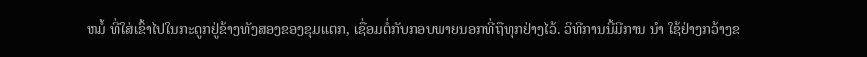ຫມໍ້ ທີ່ໃສ່ເຂົ້າໄປໃນກະດູກຢູ່ຂ້າງທັງສອງຂອງຂຸມແຕກ, ເຊື່ອມຕໍ່ກັບກອບພາຍນອກທີ່ຖືທຸກຢ່າງໄວ້. ວິທີການນີ້ມີການ ນໍາ ໃຊ້ຢ່າງກວ້າງຂ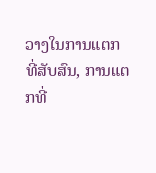ວາງໃນການແຕກທີ່ສັບສົນ, ການແຕກທີ່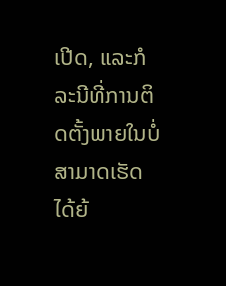ເປີດ, ແລະກໍລະນີທີ່ການຕິດຕັ້ງພາຍໃນບໍ່ສາມາດເຮັດໄດ້ຍ້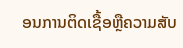ອນການຕິດເຊື້ອຫຼືຄວາມສັບ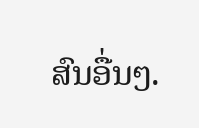ສົນອື່ນໆ.